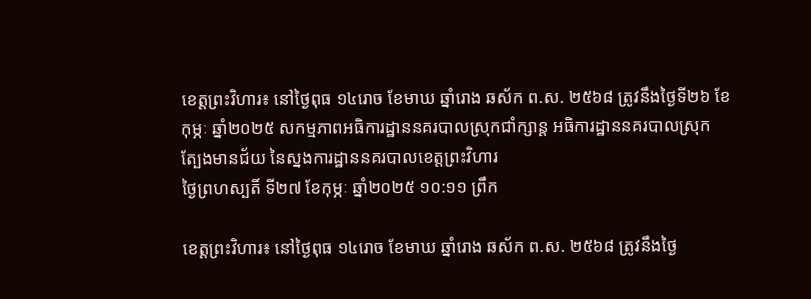ខេត្តព្រះវិហារ៖ នៅថ្ងៃពុធ ១៤រោច ខែមាឃ ឆ្នាំរោង ឆស័ក ព.ស. ២៥៦៨ ត្រូវនឹងថ្ងៃទី២៦ ខែកុម្ភៈ ឆ្នាំ២០២៥ សកម្មភាពអធិការដ្ឋាននគរបាលស្រុកជាំក្សាន្ត អធិការដ្ឋាននគរបាលស្រុកត្បែងមានជ័យ នៃស្នងការដ្ឋាននគរបាលខេត្តព្រះវិហារ
ថ្ងៃព្រហស្បតិ៍ ទី២៧ ខែកុម្ភៈ ឆ្នាំ២០២៥ ១០:១១ ព្រឹក

ខេត្តព្រះវិហារ៖ នៅថ្ងៃពុធ ១៤រោច ខែមាឃ ឆ្នាំរោង ឆស័ក ព.ស. ២៥៦៨ ត្រូវនឹងថ្ងៃ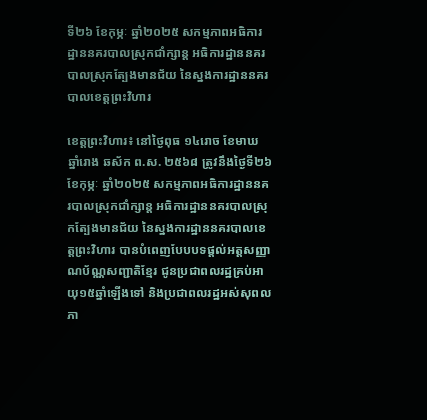ទី២៦ ខែកុម្ភៈ ឆ្នាំ២០២៥ សកម្មភាពអធិការដ្ឋាននគរបាលស្រុកជាំក្សាន្ត អធិការដ្ឋាននគរបាលស្រុកត្បែងមានជ័យ នៃស្នងការដ្ឋាននគរបាលខេត្តព្រះវិហារ

ខេត្តព្រះវិហារ៖ នៅថ្ងៃពុធ ១៤រោច ខែមាឃ ឆ្នាំរោង ឆស័ក ព.ស. ២៥៦៨ ត្រូវនឹងថ្ងៃទី២៦ ខែកុម្ភៈ ឆ្នាំ២០២៥ សកម្មភាពអធិការដ្ឋាននគរបាលស្រុកជាំក្សាន្ត អធិការដ្ឋាននគរបាលស្រុកត្បែងមានជ័យ នៃស្នងការដ្ឋាននគរបាលខេត្តព្រះវិហារ បានបំពេញបែបបទផ្ដល់អត្តសញ្ញាណប័ណ្ណសញ្ជាតិខ្មែរ ជូនប្រជាពលរដ្ឋគ្រប់អាយុ១៥ឆ្នាំឡេីងទៅ និងប្រជាពលរដ្ឋអស់សុពលភា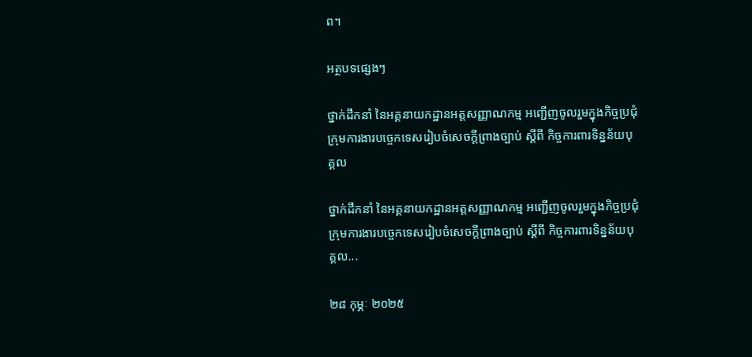ព។

អត្ថបទផ្សេងៗ

ថ្នាក់ដឹកនាំ នៃអគ្គនាយកដ្ឋានអត្តសញ្ញាណកម្ម អញ្ជើញចូលរួមក្នុងកិច្ចប្រជុំក្រុមការងារបច្ចេកទេសរៀបចំសេចក្ដីព្រាងច្បាប់ ស្ដីពី កិច្ចការពារទិន្នន័យបុគ្គល

ថ្នាក់ដឹកនាំ នៃអគ្គនាយកដ្ឋានអត្តសញ្ញាណកម្ម អញ្ជើញចូលរួមក្នុងកិច្ចប្រជុំក្រុមការងារបច្ចេកទេសរៀបចំសេចក្ដីព្រាងច្បាប់ ស្ដីពី កិច្ចការពារទិន្នន័យបុគ្គល...

២៨ កុម្ភៈ ២០២៥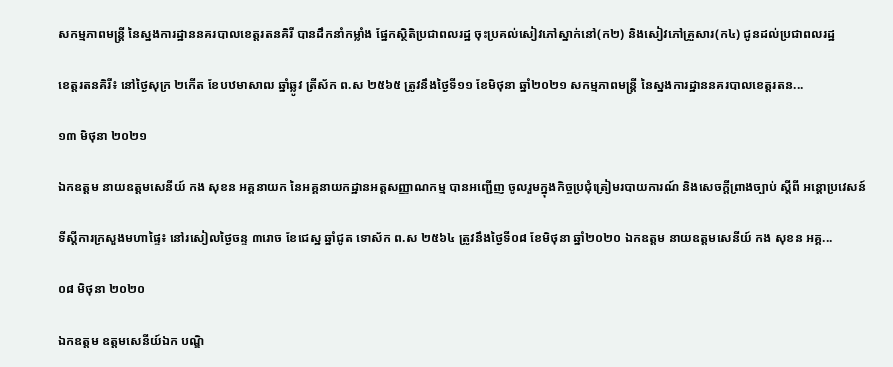សកម្មភាពមន្រ្តី នៃស្នងការដ្ឋាននគរបាលខេត្តរតនគិរី បានដឹកនាំកម្លាំង ផ្នែកស្ថិតិប្រជាពលរដ្ឋ ចុះប្រគល់សៀវភៅស្នាក់នៅ(ក២) និងសៀវភៅគ្រួសារ(ក៤) ជូនដល់ប្រជាពលរដ្ឋ

ខេត្តរតនគិរី៖ នៅថ្ងៃសុក្រ ២កើត ខែបឋមាសាឍ ឆ្នាំឆ្លូវ ត្រីស័ក ព.ស ២៥៦៥ ត្រូវនឹងថ្ងៃទី១១ ខែមិថុនា ឆ្នាំ២០២១ សកម្មភាពមន្រ្តី នៃស្នងការដ្ឋាននគរបាលខេត្តរតន...

១៣ មិថុនា ២០២១

ឯកឧត្តម នាយឧត្តមសេនីយ៍ កង សុខន អគ្គនាយក នៃអគ្គនាយកដ្ឋានអត្តសញ្ញាណកម្ម បានអញ្ជើញ ចូលរួមក្នុងកិច្ចប្រជុំត្រៀមរបាយការណ៍ និងសេចក្ដីព្រាងច្បាប់ ស្ដីពី អន្តោប្រវេសន៍

ទីស្តីការក្រសួងមហាផ្ទៃ៖ នៅរសៀលថ្ងៃចន្ទ ៣រោច ខែជេស្ឋ ឆ្នាំជូត ទោស័ក ព.ស ២៥៦៤ ត្រូវនឹងថ្ងៃទី០៨ ខែមិថុនា ឆ្នាំ២០២០ ឯកឧត្តម នាយឧត្តមសេនីយ៍ កង សុខន អគ្គ...

០៨ មិថុនា ២០២០

ឯកឧត្ដម ឧត្តមសេនីយ៍ឯក បណ្ឌិ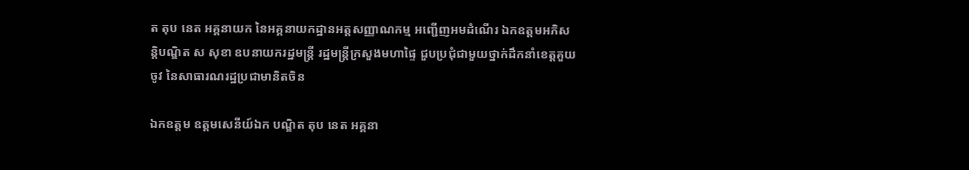ត តុប នេត អគ្គនាយក នៃអគ្គនាយកដ្ឋានអត្តសញ្ញាណកម្ម អញ្ជើញអមដំណើរ ឯកឧត្តមអភិសន្តិបណ្ឌិត ស សុខា ឧបនាយករដ្ឋមន្ត្រី រដ្ឋមន្ត្រីក្រសួងមហាផ្ទៃ ជួបប្រជុំជាមួយថ្នាក់ដឹកនាំខេត្តគួយចូវ នៃសាធារណរដ្ឋប្រជាមានិតចិន

ឯកឧត្ដម ឧត្តមសេនីយ៍ឯក បណ្ឌិត តុប នេត អគ្គនា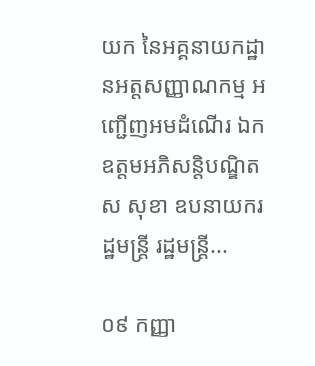យក នៃអគ្គនាយកដ្ឋានអត្តសញ្ញាណកម្ម អញ្ជើញអមដំណើរ ឯកឧត្តមអភិសន្តិបណ្ឌិត ស សុខា ឧបនាយករដ្ឋមន្ត្រី រដ្ឋមន្ត្រី...

០៩ កញ្ញា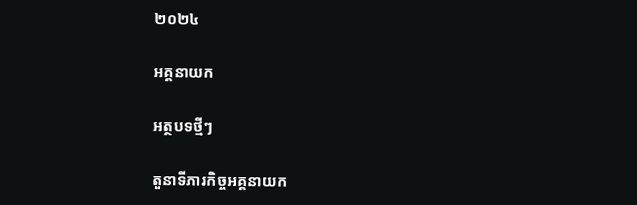២០២៤

អគ្គនាយក

អត្ថបទថ្មីៗ

តួនាទីភារកិច្ចអគ្គនាយក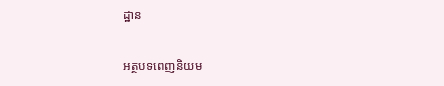ដ្ឋាន

អត្ថបទពេញនិយម